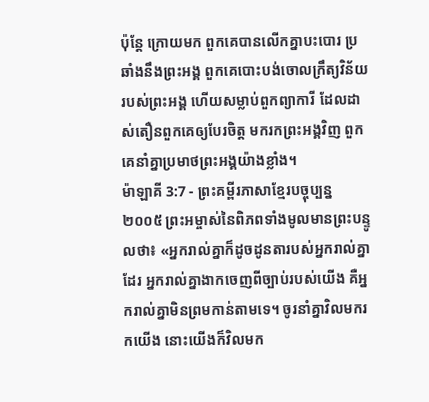ប៉ុន្តែ ក្រោយមក ពួកគេបានលើកគ្នាបះបោរ ប្រឆាំងនឹងព្រះអង្គ ពួកគេបោះបង់ចោលក្រឹត្យវិន័យរបស់ព្រះអង្គ ហើយសម្លាប់ពួកព្យាការី ដែលដាស់តឿនពួកគេឲ្យបែរចិត្ត មករកព្រះអង្គវិញ ពួកគេនាំគ្នាប្រមាថព្រះអង្គយ៉ាងខ្លាំង។
ម៉ាឡាគី 3:7 - ព្រះគម្ពីរភាសាខ្មែរបច្ចុប្បន្ន ២០០៥ ព្រះអម្ចាស់នៃពិភពទាំងមូលមានព្រះបន្ទូលថា៖ «អ្នករាល់គ្នាក៏ដូចដូនតារបស់អ្នករាល់គ្នាដែរ អ្នករាល់គ្នាងាកចេញពីច្បាប់របស់យើង គឺអ្នករាល់គ្នាមិនព្រមកាន់តាមទេ។ ចូរនាំគ្នាវិលមករកយើង នោះយើងក៏វិលមក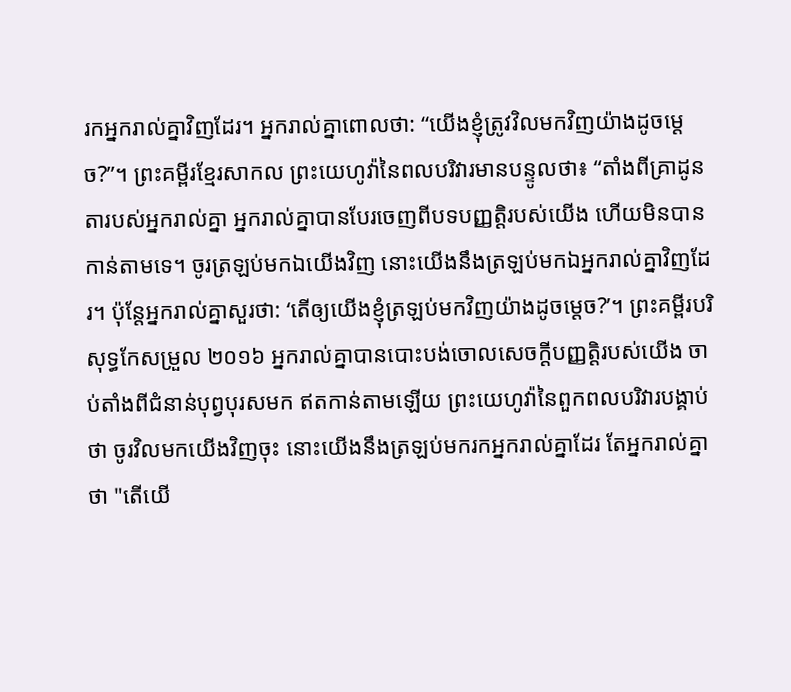រកអ្នករាល់គ្នាវិញដែរ។ អ្នករាល់គ្នាពោលថា: “យើងខ្ញុំត្រូវវិលមកវិញយ៉ាងដូចម្ដេច?”។ ព្រះគម្ពីរខ្មែរសាកល ព្រះយេហូវ៉ានៃពលបរិវារមានបន្ទូលថា៖ “តាំងពីគ្រាដូនតារបស់អ្នករាល់គ្នា អ្នករាល់គ្នាបានបែរចេញពីបទបញ្ញត្តិរបស់យើង ហើយមិនបានកាន់តាមទេ។ ចូរត្រឡប់មកឯយើងវិញ នោះយើងនឹងត្រឡប់មកឯអ្នករាល់គ្នាវិញដែរ។ ប៉ុន្តែអ្នករាល់គ្នាសួរថា: ‘តើឲ្យយើងខ្ញុំត្រឡប់មកវិញយ៉ាងដូចម្ដេច?’។ ព្រះគម្ពីរបរិសុទ្ធកែសម្រួល ២០១៦ អ្នករាល់គ្នាបានបោះបង់ចោលសេចក្ដីបញ្ញត្តិរបស់យើង ចាប់តាំងពីជំនាន់បុព្វបុរសមក ឥតកាន់តាមឡើយ ព្រះយេហូវ៉ានៃពួកពលបរិវារបង្គាប់ថា ចូរវិលមកយើងវិញចុះ នោះយើងនឹងត្រឡប់មករកអ្នករាល់គ្នាដែរ តែអ្នករាល់គ្នាថា "តើយើ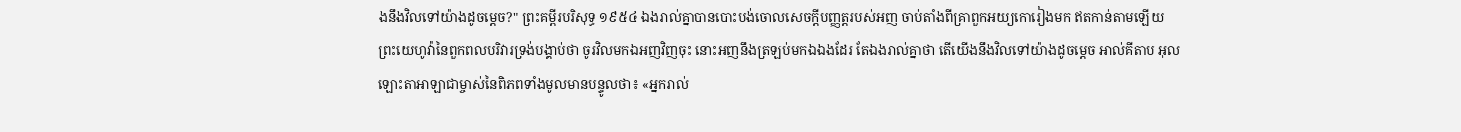ងនឹងវិលទៅយ៉ាងដូចម្តេច?" ព្រះគម្ពីរបរិសុទ្ធ ១៩៥៤ ឯងរាល់គ្នាបានបោះបង់ចោលសេចក្ដីបញ្ញត្តរបស់អញ ចាប់តាំងពីគ្រាពួកអយ្យកោរៀងមក ឥតកាន់តាមឡើយ ព្រះយេហូវ៉ានៃពួកពលបរិវារទ្រង់បង្គាប់ថា ចូរវិលមកឯអញវិញចុះ នោះអញនឹងត្រឡប់មកឯឯងដែរ តែឯងរាល់គ្នាថា តើយើងនឹងវិលទៅយ៉ាងដូចម្តេច អាល់គីតាប អុលឡោះតាអាឡាជាម្ចាស់នៃពិភពទាំងមូលមានបន្ទូលថា៖ «អ្នករាល់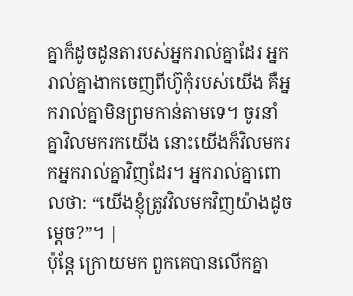គ្នាក៏ដូចដូនតារបស់អ្នករាល់គ្នាដែរ អ្នករាល់គ្នាងាកចេញពីហ៊ូកុំរបស់យើង គឺអ្នករាល់គ្នាមិនព្រមកាន់តាមទេ។ ចូរនាំគ្នាវិលមករកយើង នោះយើងក៏វិលមករកអ្នករាល់គ្នាវិញដែរ។ អ្នករាល់គ្នាពោលថា: “យើងខ្ញុំត្រូវវិលមកវិញយ៉ាងដូចម្ដេច?”។ |
ប៉ុន្តែ ក្រោយមក ពួកគេបានលើកគ្នា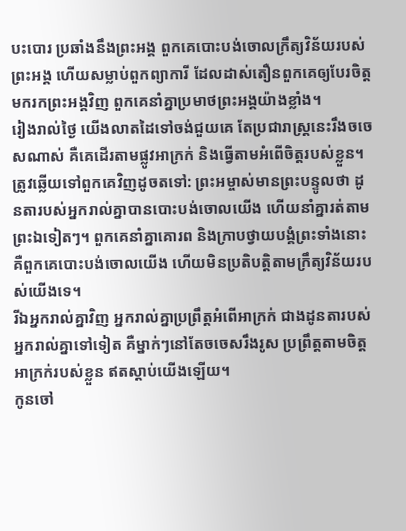បះបោរ ប្រឆាំងនឹងព្រះអង្គ ពួកគេបោះបង់ចោលក្រឹត្យវិន័យរបស់ព្រះអង្គ ហើយសម្លាប់ពួកព្យាការី ដែលដាស់តឿនពួកគេឲ្យបែរចិត្ត មករកព្រះអង្គវិញ ពួកគេនាំគ្នាប្រមាថព្រះអង្គយ៉ាងខ្លាំង។
រៀងរាល់ថ្ងៃ យើងលាតដៃទៅចង់ជួយគេ តែប្រជារាស្ត្រនេះរឹងចចេសណាស់ គឺគេដើរតាមផ្លូវអាក្រក់ និងធ្វើតាមអំពើចិត្តរបស់ខ្លួន។
ត្រូវឆ្លើយទៅពួកគេវិញដូចតទៅ: ព្រះអម្ចាស់មានព្រះបន្ទូលថា ដូនតារបស់អ្នករាល់គ្នាបានបោះបង់ចោលយើង ហើយនាំគ្នារត់តាមព្រះឯទៀតៗ។ ពួកគេនាំគ្នាគោរព និងក្រាបថ្វាយបង្គំព្រះទាំងនោះ គឺពួកគេបោះបង់ចោលយើង ហើយមិនប្រតិបត្តិតាមក្រឹត្យវិន័យរបស់យើងទេ។
រីឯអ្នករាល់គ្នាវិញ អ្នករាល់គ្នាប្រព្រឹត្តអំពើអាក្រក់ ជាងដូនតារបស់អ្នករាល់គ្នាទៅទៀត គឺម្នាក់ៗនៅតែចចេសរឹងរូស ប្រព្រឹត្តតាមចិត្តអាក្រក់របស់ខ្លួន ឥតស្ដាប់យើងឡើយ។
កូនចៅ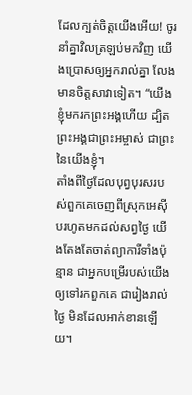ដែលក្បត់ចិត្តយើងអើយ! ចូរនាំគ្នាវិលត្រឡប់មកវិញ យើងប្រោសឲ្យអ្នករាល់គ្នា លែងមានចិត្តសាវាទៀត។ “យើងខ្ញុំមករកព្រះអង្គហើយ ដ្បិតព្រះអង្គជាព្រះអម្ចាស់ ជាព្រះនៃយើងខ្ញុំ។
តាំងពីថ្ងៃដែលបុព្វបុរសរបស់ពួកគេចេញពីស្រុកអេស៊ីបរហូតមកដល់សព្វថ្ងៃ យើងតែងតែចាត់ព្យាការីទាំងប៉ុន្មាន ជាអ្នកបម្រើរបស់យើង ឲ្យទៅរកពួកគេ ជារៀងរាល់ថ្ងៃ មិនដែលអាក់ខានឡើយ។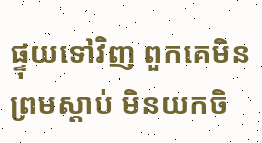ផ្ទុយទៅវិញ ពួកគេមិនព្រមស្ដាប់ មិនយកចិ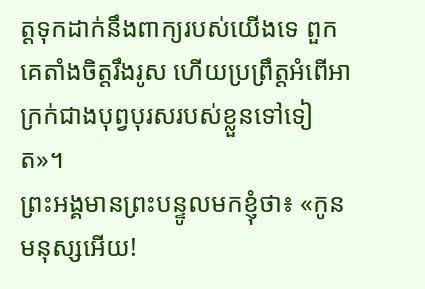ត្តទុកដាក់នឹងពាក្យរបស់យើងទេ ពួកគេតាំងចិត្តរឹងរូស ហើយប្រព្រឹត្តអំពើអាក្រក់ជាងបុព្វបុរសរបស់ខ្លួនទៅទៀត»។
ព្រះអង្គមានព្រះបន្ទូលមកខ្ញុំថា៖ «កូនមនុស្សអើយ!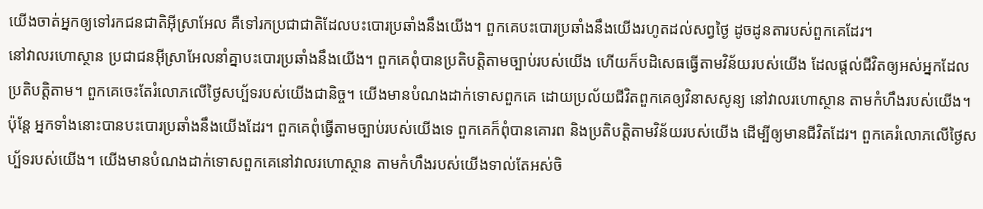យើងចាត់អ្នកឲ្យទៅរកជនជាតិអ៊ីស្រាអែល គឺទៅរកប្រជាជាតិដែលបះបោរប្រឆាំងនឹងយើង។ ពួកគេបះបោរប្រឆាំងនឹងយើងរហូតដល់សព្វថ្ងៃ ដូចដូនតារបស់ពួកគេដែរ។
នៅវាលរហោស្ថាន ប្រជាជនអ៊ីស្រាអែលនាំគ្នាបះបោរប្រឆាំងនឹងយើង។ ពួកគេពុំបានប្រតិបត្តិតាមច្បាប់របស់យើង ហើយក៏បដិសេធធ្វើតាមវិន័យរបស់យើង ដែលផ្ដល់ជីវិតឲ្យអស់អ្នកដែលប្រតិបត្តិតាម។ ពួកគេចេះតែរំលោភលើថ្ងៃសប្ប័ទរបស់យើងជានិច្ច។ យើងមានបំណងដាក់ទោសពួកគេ ដោយប្រល័យជីវិតពួកគេឲ្យវិនាសសូន្យ នៅវាលរហោស្ថាន តាមកំហឹងរបស់យើង។
ប៉ុន្តែ អ្នកទាំងនោះបានបះបោរប្រឆាំងនឹងយើងដែរ។ ពួកគេពុំធ្វើតាមច្បាប់របស់យើងទេ ពួកគេក៏ពុំបានគោរព និងប្រតិបត្តិតាមវិន័យរបស់យើង ដើម្បីឲ្យមានជីវិតដែរ។ ពួកគេរំលោភលើថ្ងៃសប្ប័ទរបស់យើង។ យើងមានបំណងដាក់ទោសពួកគេនៅវាលរហោស្ថាន តាមកំហឹងរបស់យើងទាល់តែអស់ចិ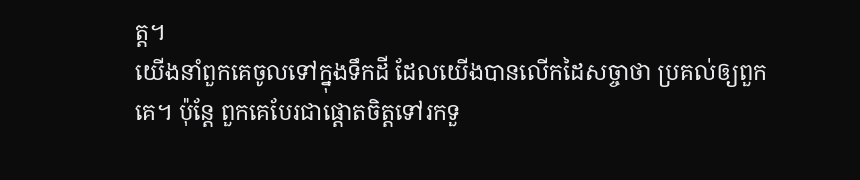ត្ត។
យើងនាំពួកគេចូលទៅក្នុងទឹកដី ដែលយើងបានលើកដៃសច្ចាថា ប្រគល់ឲ្យពួកគេ។ ប៉ុន្តែ ពួកគេបែរជាផ្ដោតចិត្តទៅរកទួ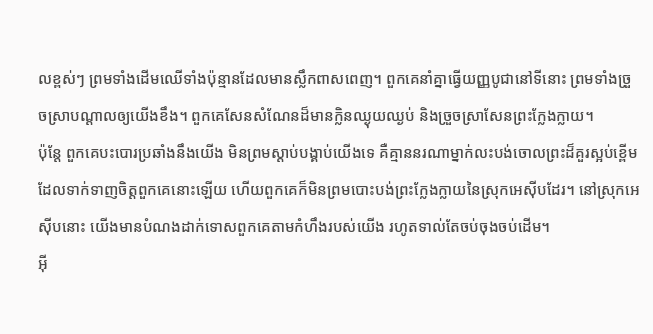លខ្ពស់ៗ ព្រមទាំងដើមឈើទាំងប៉ុន្មានដែលមានស្លឹកពាសពេញ។ ពួកគេនាំគ្នាធ្វើយញ្ញបូជានៅទីនោះ ព្រមទាំងច្រួចស្រាបណ្ដាលឲ្យយើងខឹង។ ពួកគេសែនសំណែនដ៏មានក្លិនឈ្ងុយឈ្ងប់ និងច្រួចស្រាសែនព្រះក្លែងក្លាយ។
ប៉ុន្តែ ពួកគេបះបោរប្រឆាំងនឹងយើង មិនព្រមស្ដាប់បង្គាប់យើងទេ គឺគ្មាននរណាម្នាក់លះបង់ចោលព្រះដ៏គួរស្អប់ខ្ពើម ដែលទាក់ទាញចិត្តពួកគេនោះឡើយ ហើយពួកគេក៏មិនព្រមបោះបង់ព្រះក្លែងក្លាយនៃស្រុកអេស៊ីបដែរ។ នៅស្រុកអេស៊ីបនោះ យើងមានបំណងដាក់ទោសពួកគេតាមកំហឹងរបស់យើង រហូតទាល់តែចប់ចុងចប់ដើម។
អ៊ី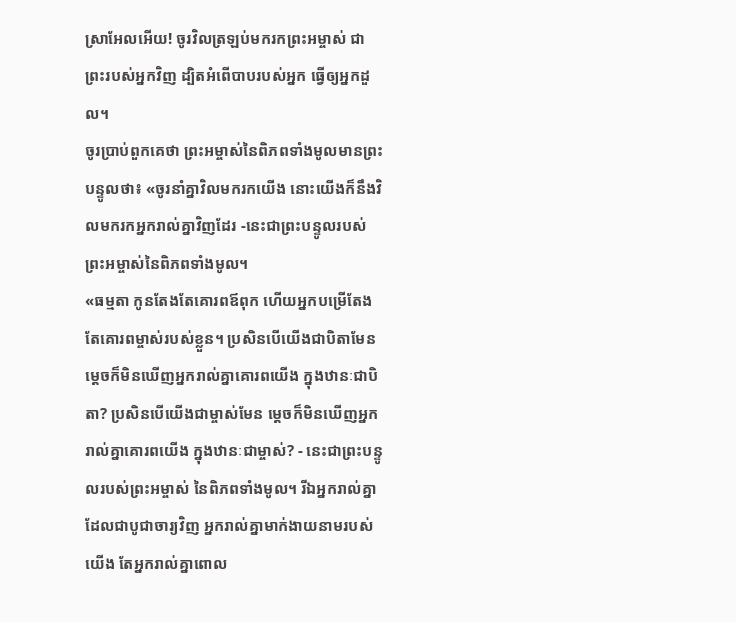ស្រាអែលអើយ! ចូរវិលត្រឡប់មករកព្រះអម្ចាស់ ជាព្រះរបស់អ្នកវិញ ដ្បិតអំពើបាបរបស់អ្នក ធ្វើឲ្យអ្នកដួល។
ចូរប្រាប់ពួកគេថា ព្រះអម្ចាស់នៃពិភពទាំងមូលមានព្រះបន្ទូលថា៖ «ចូរនាំគ្នាវិលមករកយើង នោះយើងក៏នឹងវិលមករកអ្នករាល់គ្នាវិញដែរ -នេះជាព្រះបន្ទូលរបស់ព្រះអម្ចាស់នៃពិភពទាំងមូល។
«ធម្មតា កូនតែងតែគោរពឪពុក ហើយអ្នកបម្រើតែងតែគោរពម្ចាស់របស់ខ្លួន។ ប្រសិនបើយើងជាបិតាមែន ម្ដេចក៏មិនឃើញអ្នករាល់គ្នាគោរពយើង ក្នុងឋានៈជាបិតា? ប្រសិនបើយើងជាម្ចាស់មែន ម្ដេចក៏មិនឃើញអ្នករាល់គ្នាគោរពយើង ក្នុងឋានៈជាម្ចាស់? - នេះជាព្រះបន្ទូលរបស់ព្រះអម្ចាស់ នៃពិភពទាំងមូល។ រីឯអ្នករាល់គ្នា ដែលជាបូជាចារ្យវិញ អ្នករាល់គ្នាមាក់ងាយនាមរបស់យើង តែអ្នករាល់គ្នាពោល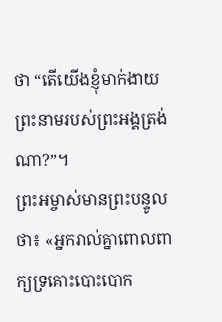ថា “តើយើងខ្ញុំមាក់ងាយ ព្រះនាមរបស់ព្រះអង្គត្រង់ណា?”។
ព្រះអម្ចាស់មានព្រះបន្ទូលថា៖ «អ្នករាល់គ្នាពោលពាក្យទ្រគោះបោះបោក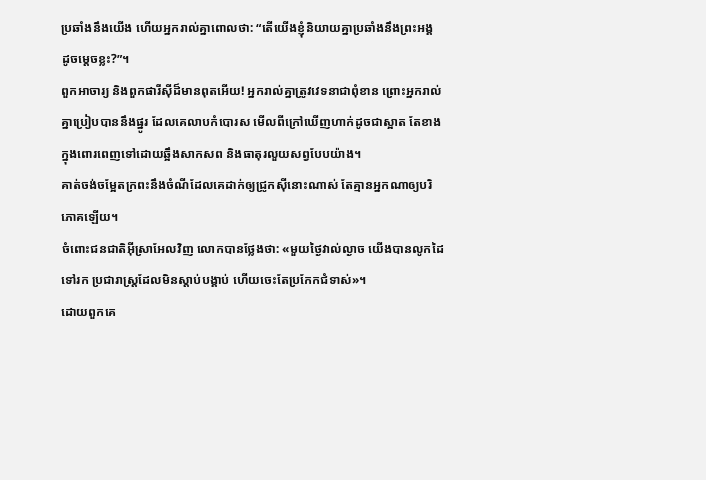ប្រឆាំងនឹងយើង ហើយអ្នករាល់គ្នាពោលថា: “តើយើងខ្ញុំនិយាយគ្នាប្រឆាំងនឹងព្រះអង្គ ដូចម្ដេចខ្លះ?”។
ពួកអាចារ្យ និងពួកផារីស៊ីដ៏មានពុតអើយ! អ្នករាល់គ្នាត្រូវវេទនាជាពុំខាន ព្រោះអ្នករាល់គ្នាប្រៀបបាននឹងផ្នូរ ដែលគេលាបកំបោរស មើលពីក្រៅឃើញហាក់ដូចជាស្អាត តែខាងក្នុងពោរពេញទៅដោយឆ្អឹងសាកសព និងធាតុរលួយសព្វបែបយ៉ាង។
គាត់ចង់ចម្អែតក្រពះនឹងចំណីដែលគេដាក់ឲ្យជ្រូកស៊ីនោះណាស់ តែគ្មានអ្នកណាឲ្យបរិភោគឡើយ។
ចំពោះជនជាតិអ៊ីស្រាអែលវិញ លោកបានថ្លែងថា: «មួយថ្ងៃវាល់ល្ងាច យើងបានលូកដៃទៅរក ប្រជារាស្ត្រដែលមិនស្ដាប់បង្គាប់ ហើយចេះតែប្រកែកជំទាស់»។
ដោយពួកគេ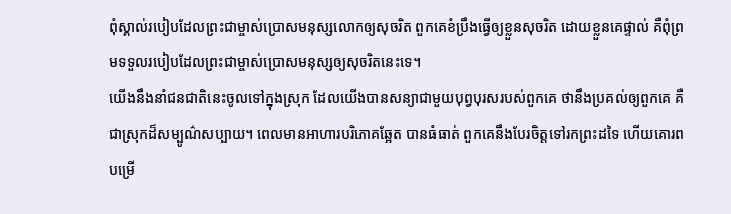ពុំស្គាល់របៀបដែលព្រះជាម្ចាស់ប្រោសមនុស្សលោកឲ្យសុចរិត ពួកគេខំប្រឹងធ្វើឲ្យខ្លួនសុចរិត ដោយខ្លួនគេផ្ទាល់ គឺពុំព្រមទទួលរបៀបដែលព្រះជាម្ចាស់ប្រោសមនុស្សឲ្យសុចរិតនេះទេ។
យើងនឹងនាំជនជាតិនេះចូលទៅក្នុងស្រុក ដែលយើងបានសន្យាជាមួយបុព្វបុរសរបស់ពួកគេ ថានឹងប្រគល់ឲ្យពួកគេ គឺជាស្រុកដ៏សម្បូណ៌សប្បាយ។ ពេលមានអាហារបរិភោគឆ្អែត បានធំធាត់ ពួកគេនឹងបែរចិត្តទៅរកព្រះដទៃ ហើយគោរពបម្រើ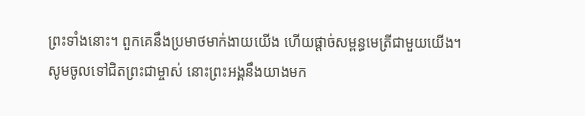ព្រះទាំងនោះ។ ពួកគេនឹងប្រមាថមាក់ងាយយើង ហើយផ្ដាច់សម្ពន្ធមេត្រីជាមួយយើង។
សូមចូលទៅជិតព្រះជាម្ចាស់ នោះព្រះអង្គនឹងយាងមក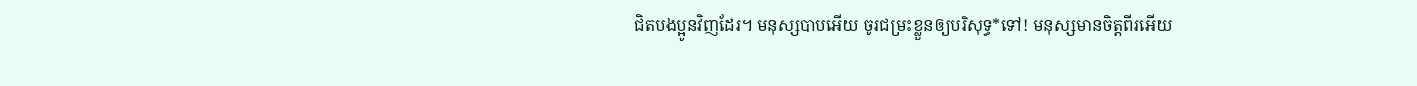ជិតបងប្អូនវិញដែរ។ មនុស្សបាបអើយ ចូរជម្រះខ្លួនឲ្យបរិសុទ្ធ*ទៅ! មនុស្សមានចិត្តពីរអើយ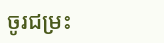ចូរជម្រះ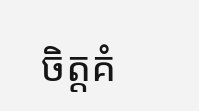ចិត្តគំ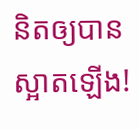និតឲ្យបានស្អាតឡើង!